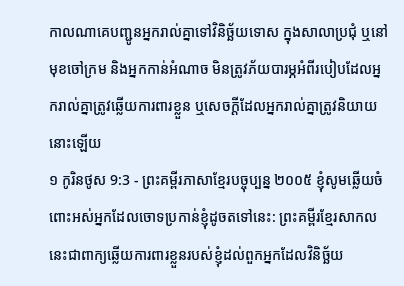កាលណាគេបញ្ជូនអ្នករាល់គ្នាទៅវិនិច្ឆ័យទោស ក្នុងសាលាប្រជុំ ឬនៅមុខចៅក្រម និងអ្នកកាន់អំណាច មិនត្រូវភ័យបារម្ភអំពីរបៀបដែលអ្នករាល់គ្នាត្រូវឆ្លើយការពារខ្លួន ឬសេចក្ដីដែលអ្នករាល់គ្នាត្រូវនិយាយនោះឡើយ
១ កូរិនថូស 9:3 - ព្រះគម្ពីរភាសាខ្មែរបច្ចុប្បន្ន ២០០៥ ខ្ញុំសូមឆ្លើយចំពោះអស់អ្នកដែលចោទប្រកាន់ខ្ញុំដូចតទៅនេះ: ព្រះគម្ពីរខ្មែរសាកល នេះជាពាក្យឆ្លើយការពារខ្លួនរបស់ខ្ញុំដល់ពួកអ្នកដែលវិនិច្ឆ័យ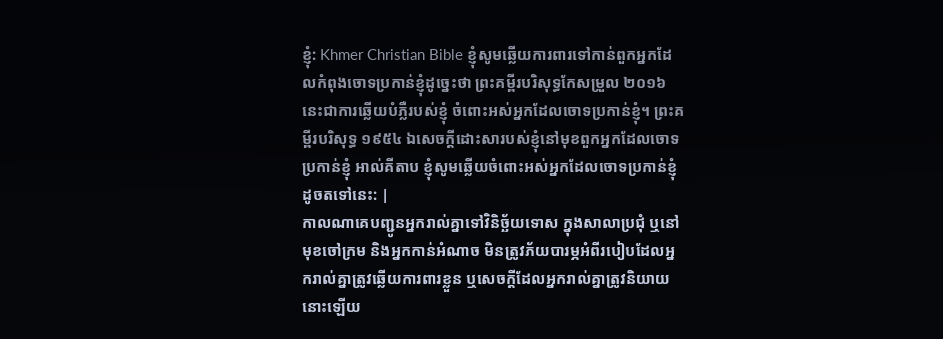ខ្ញុំ: Khmer Christian Bible ខ្ញុំសូមឆ្លើយការពារទៅកាន់ពួកអ្នកដែលកំពុងចោទប្រកាន់ខ្ញុំដូច្នេះថា ព្រះគម្ពីរបរិសុទ្ធកែសម្រួល ២០១៦ នេះជាការឆ្លើយបំភ្លឺរបស់ខ្ញុំ ចំពោះអស់អ្នកដែលចោទប្រកាន់ខ្ញុំ។ ព្រះគម្ពីរបរិសុទ្ធ ១៩៥៤ ឯសេចក្ដីដោះសារបស់ខ្ញុំនៅមុខពួកអ្នកដែលចោទប្រកាន់ខ្ញុំ អាល់គីតាប ខ្ញុំសូមឆ្លើយចំពោះអស់អ្នកដែលចោទប្រកាន់ខ្ញុំដូចតទៅនេះ: |
កាលណាគេបញ្ជូនអ្នករាល់គ្នាទៅវិនិច្ឆ័យទោស ក្នុងសាលាប្រជុំ ឬនៅមុខចៅក្រម និងអ្នកកាន់អំណាច មិនត្រូវភ័យបារម្ភអំពីរបៀបដែលអ្នករាល់គ្នាត្រូវឆ្លើយការពារខ្លួន ឬសេចក្ដីដែលអ្នករាល់គ្នាត្រូវនិយាយនោះឡើយ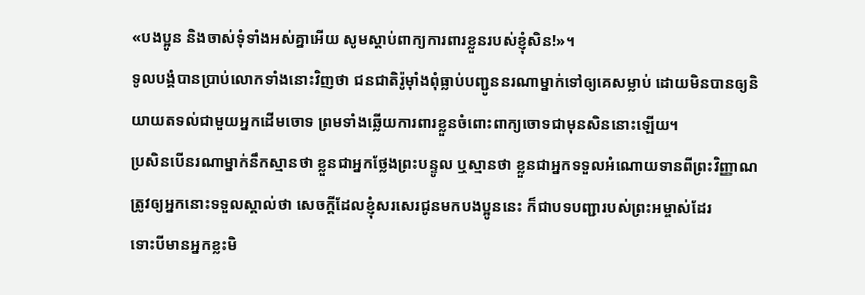«បងប្អូន និងចាស់ទុំទាំងអស់គ្នាអើយ សូមស្ដាប់ពាក្យការពារខ្លួនរបស់ខ្ញុំសិន!»។
ទូលបង្គំបានប្រាប់លោកទាំងនោះវិញថា ជនជាតិរ៉ូម៉ាំងពុំធ្លាប់បញ្ជូននរណាម្នាក់ទៅឲ្យគេសម្លាប់ ដោយមិនបានឲ្យនិយាយតទល់ជាមួយអ្នកដើមចោទ ព្រមទាំងឆ្លើយការពារខ្លួនចំពោះពាក្យចោទជាមុនសិននោះឡើយ។
ប្រសិនបើនរណាម្នាក់នឹកស្មានថា ខ្លួនជាអ្នកថ្លែងព្រះបន្ទូល ឬស្មានថា ខ្លួនជាអ្នកទទួលអំណោយទានពីព្រះវិញ្ញាណ ត្រូវឲ្យអ្នកនោះទទួលស្គាល់ថា សេចក្ដីដែលខ្ញុំសរសេរជូនមកបងប្អូននេះ ក៏ជាបទបញ្ជារបស់ព្រះអម្ចាស់ដែរ
ទោះបីមានអ្នកខ្លះមិ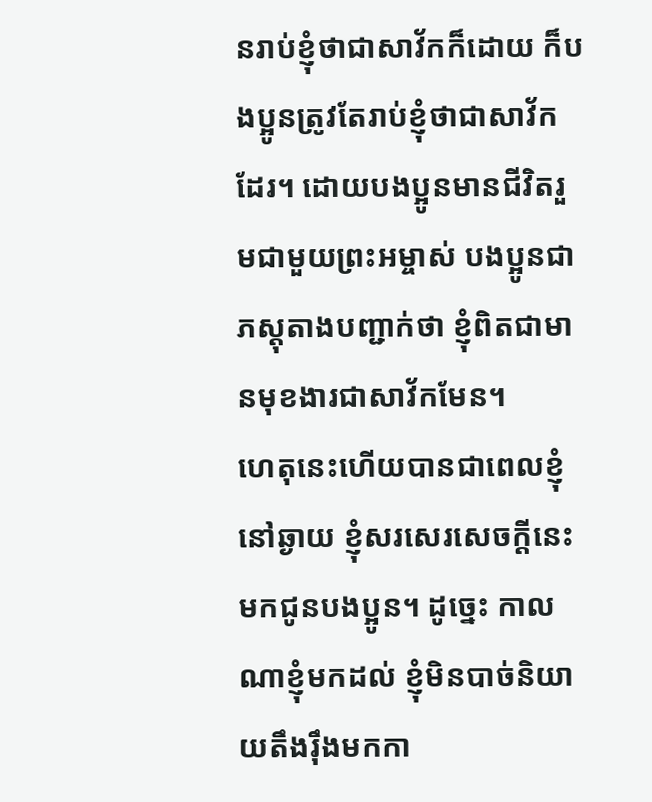នរាប់ខ្ញុំថាជាសាវ័កក៏ដោយ ក៏បងប្អូនត្រូវតែរាប់ខ្ញុំថាជាសាវ័កដែរ។ ដោយបងប្អូនមានជីវិតរួមជាមួយព្រះអម្ចាស់ បងប្អូនជាភស្ដុតាងបញ្ជាក់ថា ខ្ញុំពិតជាមានមុខងារជាសាវ័កមែន។
ហេតុនេះហើយបានជាពេលខ្ញុំនៅឆ្ងាយ ខ្ញុំសរសេរសេចក្ដីនេះមកជូនបងប្អូន។ ដូច្នេះ កាលណាខ្ញុំមកដល់ ខ្ញុំមិនបាច់និយាយតឹងរ៉ឹងមកកា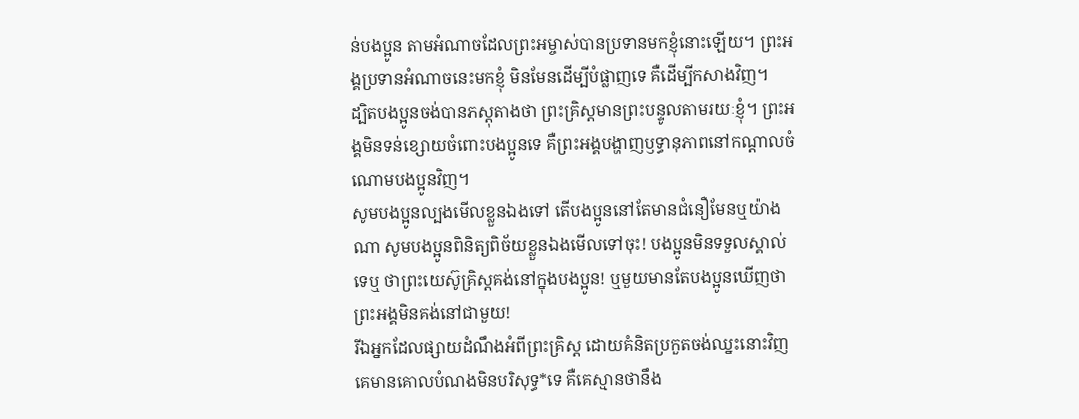ន់បងប្អូន តាមអំណាចដែលព្រះអម្ចាស់បានប្រទានមកខ្ញុំនោះឡើយ។ ព្រះអង្គប្រទានអំណាចនេះមកខ្ញុំ មិនមែនដើម្បីបំផ្លាញទេ គឺដើម្បីកសាងវិញ។
ដ្បិតបងប្អូនចង់បានភស្ដុតាងថា ព្រះគ្រិស្តមានព្រះបន្ទូលតាមរយៈខ្ញុំ។ ព្រះអង្គមិនទន់ខ្សោយចំពោះបងប្អូនទេ គឺព្រះអង្គបង្ហាញឫទ្ធានុភាពនៅកណ្ដាលចំណោមបងប្អូនវិញ។
សូមបងប្អូនល្បងមើលខ្លួនឯងទៅ តើបងប្អូននៅតែមានជំនឿមែនឬយ៉ាងណា សូមបងប្អូនពិនិត្យពិច័យខ្លួនឯងមើលទៅចុះ! បងប្អូនមិនទទួលស្គាល់ទេឬ ថាព្រះយេស៊ូគ្រិស្តគង់នៅក្នុងបងប្អូន! ឬមួយមានតែបងប្អូនឃើញថា ព្រះអង្គមិនគង់នៅជាមួយ!
រីឯអ្នកដែលផ្សាយដំណឹងអំពីព្រះគ្រិស្ត ដោយគំនិតប្រកួតចង់ឈ្នះនោះវិញ គេមានគោលបំណងមិនបរិសុទ្ធ*ទេ គឺគេស្មានថានឹង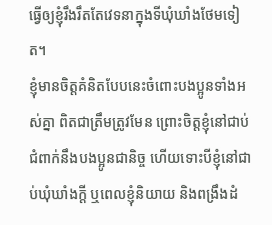ធ្វើឲ្យខ្ញុំរឹងរឹតតែវេទនាក្នុងទីឃុំឃាំងថែមទៀត។
ខ្ញុំមានចិត្តគំនិតបែបនេះចំពោះបងប្អូនទាំងអស់គ្នា ពិតជាត្រឹមត្រូវមែន ព្រោះចិត្តខ្ញុំនៅជាប់ជំពាក់នឹងបងប្អូនជានិច្ច ហើយទោះបីខ្ញុំនៅជាប់ឃុំឃាំងក្ដី ឬពេលខ្ញុំនិយាយ និងពង្រឹងដំ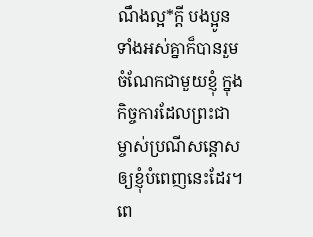ណឹងល្អ*ក្ដី បងប្អូនទាំងអស់គ្នាក៏បានរួមចំណែកជាមួយខ្ញុំ ក្នុងកិច្ចការដែលព្រះជាម្ចាស់ប្រណីសន្ដោសឲ្យខ្ញុំបំពេញនេះដែរ។
ពេ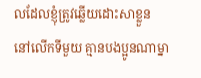លដែលខ្ញុំត្រូវឆ្លើយដោះសាខ្លួន នៅលើកទីមួយ គ្មានបងប្អូនណាម្នា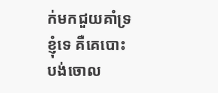ក់មកជួយគាំទ្រខ្ញុំទេ គឺគេបោះបង់ចោល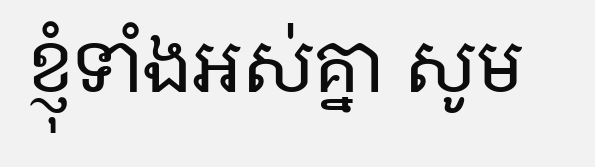ខ្ញុំទាំងអស់គ្នា សូម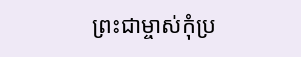ព្រះជាម្ចាស់កុំប្រ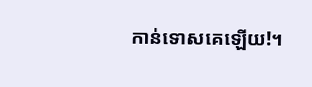កាន់ទោសគេឡើយ!។